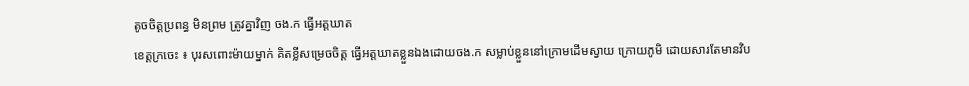តូចចិត្តប្រពន្ធ មិនព្រម ត្រូវគ្នាវិញ ចង.ក ធ្វើអត្តឃាត
ខេត្តក្រចេះ ៖ បុរសពោះម៉ាយម្នាក់ គិតខ្លីសម្រេចចិត្ត ធ្វើអត្តឃាតខ្លួនឯងដោយចង.ក សម្លាប់ខ្លួននៅក្រោមដើមស្វាយ ក្រោយភូមិ ដោយសារតែមានវិប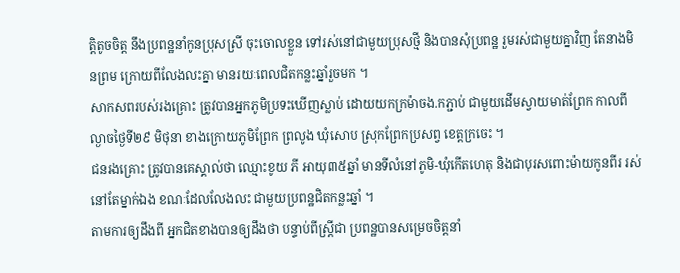ត្តិតូចចិត្ត នឹងប្រពន្ឋនាំកូនប្រុសស្រី ចុះចោលខ្លួន ទៅរស់នៅជាមួយប្រុសថ្មី និងបានសុំប្រពន្ឋ រួមរស់ជាមួយគ្នាវិញ តែនាងមិនព្រម ក្រោយពីលែងលះគ្នា មានរយៈពេលជិតកន្លះឆ្នាំរួចមក ។
សាកសពរបស់រងគ្រោះ ត្រូវបានអ្នកភូមិប្រទះឃើញស្លាប់ ដោយយកក្រម៉ាចង.កភ្ជាប់ ជាមួយដើមស្វាយមាត់ព្រែក កាលពីល្ងាចថ្ងៃទី២៩ មិថុនា ខាងក្រោយភូមិព្រែក ព្រលូង ឃុំសោប ស្រុកព្រែកប្រសព្វ ខេត្តក្រចេះ ។
ជនរងគ្រោះ ត្រូវបានគេស្គាល់ថា ឈ្មោះខូយ ភី អាយុ៣៥ឆ្នាំ មានទីលំនៅភូមិ-ឃុំកើតហេតុ និងជាបុរសពោះម៉ាយកូនពីរ រស់នៅតែម្នាក់ឯង ខណៈដែលលែងលះ ជាមួយប្រពន្ឋជិតកន្លះឆ្នាំ ។
តាមការឲ្យដឹងពី អ្នកជិតខាងបានឲ្យដឹងថា បន្ទាប់ពីស្ត្រីជា ប្រពន្ឋបានសម្រេចចិត្តនាំ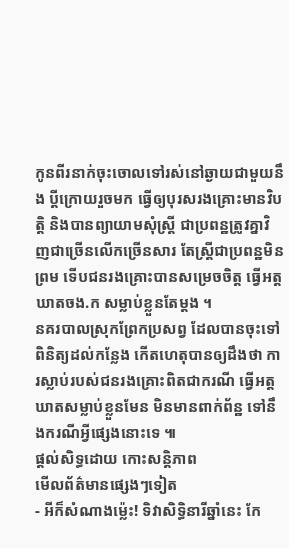កូនពីរនាក់ចុះចោលទៅរស់នៅឆ្ងាយជាមួយនឹង ប្តីក្រោយរួចមក ធ្វើឲ្យបុរសរងគ្រោះមានវិបត្តិ និងបានព្យាយាមសុំស្ត្រី ជាប្រពន្ឋត្រូវគ្នាវិញជាច្រើនលើកច្រើនសារ តែស្ត្រីជាប្រពន្ឋមិនព្រម ទើបជនរងគ្រោះបានសម្រេចចិត្ត ធ្វើអត្តឃាតចង.ក សម្លាប់ខ្លួនតែម្តង ។
នគរបាលស្រុកព្រែកប្រសព្វ ដែលបានចុះទៅពិនិត្យដល់កន្លែង កើតហេតុបានឲ្យដឹងថា ការស្លាប់របស់ជនរងគ្រោះពិតជាករណី ធ្វើអត្តឃាតសម្លាប់ខ្លួនមែន មិនមានពាក់ព័ន្ឋ ទៅនឹងករណីអ្វីផ្សេងនោះទេ ៕
ផ្តល់សិទ្ធដោយ កោះសន្តិភាព
មើលព័ត៌មានផ្សេងៗទៀត
- អីក៏សំណាងម្ល៉េះ! ទិវាសិទ្ធិនារីឆ្នាំនេះ កែ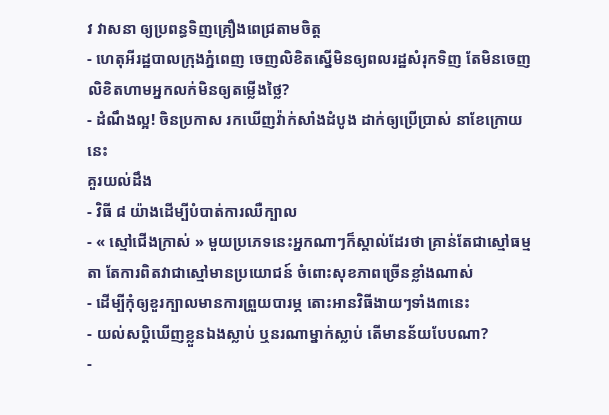វ វាសនា ឲ្យប្រពន្ធទិញគ្រឿងពេជ្រតាមចិត្ត
- ហេតុអីរដ្ឋបាលក្រុងភ្នំពេញ ចេញលិខិតស្នើមិនឲ្យពលរដ្ឋសំរុកទិញ តែមិនចេញលិខិតហាមអ្នកលក់មិនឲ្យតម្លើងថ្លៃ?
- ដំណឹងល្អ! ចិនប្រកាស រកឃើញវ៉ាក់សាំងដំបូង ដាក់ឲ្យប្រើប្រាស់ នាខែក្រោយនេះ
គួរយល់ដឹង
- វិធី ៨ យ៉ាងដើម្បីបំបាត់ការឈឺក្បាល
- « ស្មៅជើងក្រាស់ » មួយប្រភេទនេះអ្នកណាៗក៏ស្គាល់ដែរថា គ្រាន់តែជាស្មៅធម្មតា តែការពិតវាជាស្មៅមានប្រយោជន៍ ចំពោះសុខភាពច្រើនខ្លាំងណាស់
- ដើម្បីកុំឲ្យខួរក្បាលមានការព្រួយបារម្ភ តោះអានវិធីងាយៗទាំង៣នេះ
- យល់សប្តិឃើញខ្លួនឯងស្លាប់ ឬនរណាម្នាក់ស្លាប់ តើមានន័យបែបណា?
-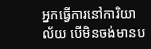អ្នកធ្វើការនៅការិយាល័យ បើមិនចង់មានប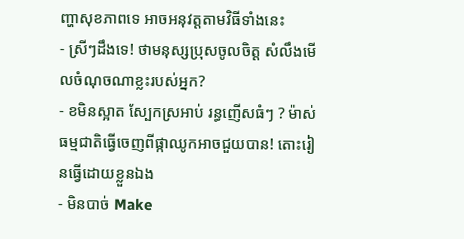ញ្ហាសុខភាពទេ អាចអនុវត្តតាមវិធីទាំងនេះ
- ស្រីៗដឹងទេ! ថាមនុស្សប្រុសចូលចិត្ត សំលឹងមើលចំណុចណាខ្លះរបស់អ្នក?
- ខមិនស្អាត ស្បែកស្រអាប់ រន្ធញើសធំៗ ? ម៉ាស់ធម្មជាតិធ្វើចេញពីផ្កាឈូកអាចជួយបាន! តោះរៀនធ្វើដោយខ្លួនឯង
- មិនបាច់ Make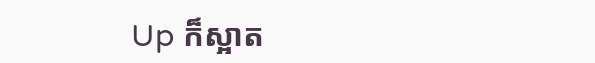Up ក៏ស្អាត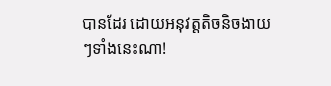បានដែរ ដោយអនុវត្តតិចនិចងាយៗទាំងនេះណា!